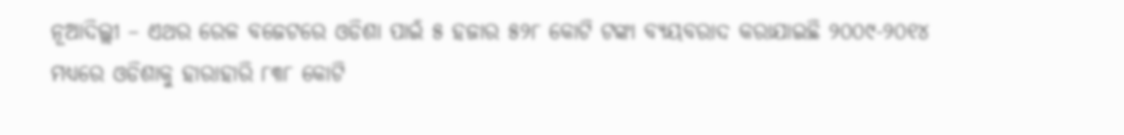ନୂଆଦିଲ୍ଲୀ – ଏଥର ରେଳ ବଜେଟରେ ଓଡିଶା ପାଇଁ ୫ ହଜାର ୫୨୮ କୋଟି ଟଙ୍କା ବ୍ୟୟବରାଦ କରାଯାଇଛି ୨୦୦୯-୨୦୧୪ ମଧ୍ୟରେ ଓଡିଶାକୁ ହାରାହାରି ୮୩୮ କୋଟି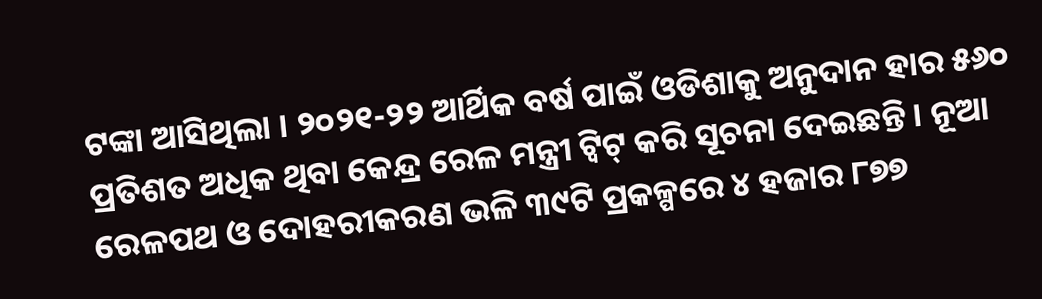ଟଙ୍କା ଆସିଥିଲା । ୨୦୨୧-୨୨ ଆର୍ଥିକ ବର୍ଷ ପାଇଁ ଓଡିଶାକୁ ଅନୁଦାନ ହାର ୫୬୦ ପ୍ରତିଶତ ଅଧିକ ଥିବା କେନ୍ଦ୍ର ରେଳ ମନ୍ତ୍ରୀ ଟ୍ୱିଟ୍ କରି ସୂଚନା ଦେଇଛନ୍ତି । ନୂଆ ରେଳପଥ ଓ ଦୋହରୀକରଣ ଭଳି ୩୯ଟି ପ୍ରକଳ୍ପରେ ୪ ହଜାର ୮୭୭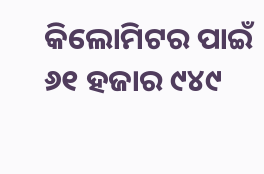କିଲୋମିଟର ପାଇଁ ୬୧ ହଜାର ୯୪୯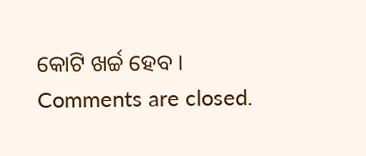କୋଟି ଖର୍ଚ୍ଚ ହେବ ।
Comments are closed.